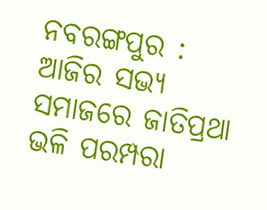ନବରଙ୍ଗପୁର : ଆଜିର ସଭ୍ୟ ସମାଜରେ ଜାତିପ୍ରଥା ଭଳି ପରମ୍ପରା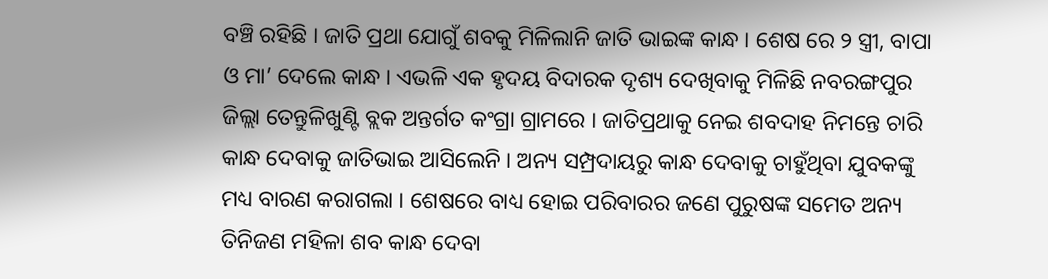ବଞ୍ଚି ରହିଛି । ଜାତି ପ୍ରଥା ଯୋଗୁଁ ଶବକୁ ମିଳିଲାନି ଜାତି ଭାଇଙ୍କ କାନ୍ଧ । ଶେଷ ରେ ୨ ସ୍ତ୍ରୀ, ବାପା ଓ ମା’ ଦେଲେ କାନ୍ଧ । ଏଭଳି ଏକ ହୃଦୟ ବିଦାରକ ଦୃଶ୍ୟ ଦେଖିବାକୁ ମିଳିଛି ନବରଙ୍ଗପୁର ଜିଲ୍ଲା ତେନ୍ତୁଳିଖୁଣ୍ଟି ବ୍ଲକ ଅନ୍ତର୍ଗତ କଂଗ୍ରା ଗ୍ରାମରେ । ଜାତିପ୍ରଥାକୁ ନେଇ ଶବଦାହ ନିମନ୍ତେ ଚାରି କାନ୍ଧ ଦେବାକୁ ଜାତିଭାଇ ଆସିଲେନି । ଅନ୍ୟ ସମ୍ପ୍ରଦାୟରୁ କାନ୍ଧ ଦେବାକୁ ଚାହୁଁଥିବା ଯୁବକଙ୍କୁ ମଧ୍ୟ ବାରଣ କରାଗଲା । ଶେଷରେ ବାଧ୍ୟ ହୋଇ ପରିବାରର ଜଣେ ପୁରୁଷଙ୍କ ସମେତ ଅନ୍ୟ ତିନିଜଣ ମହିଳା ଶବ କାନ୍ଧ ଦେବା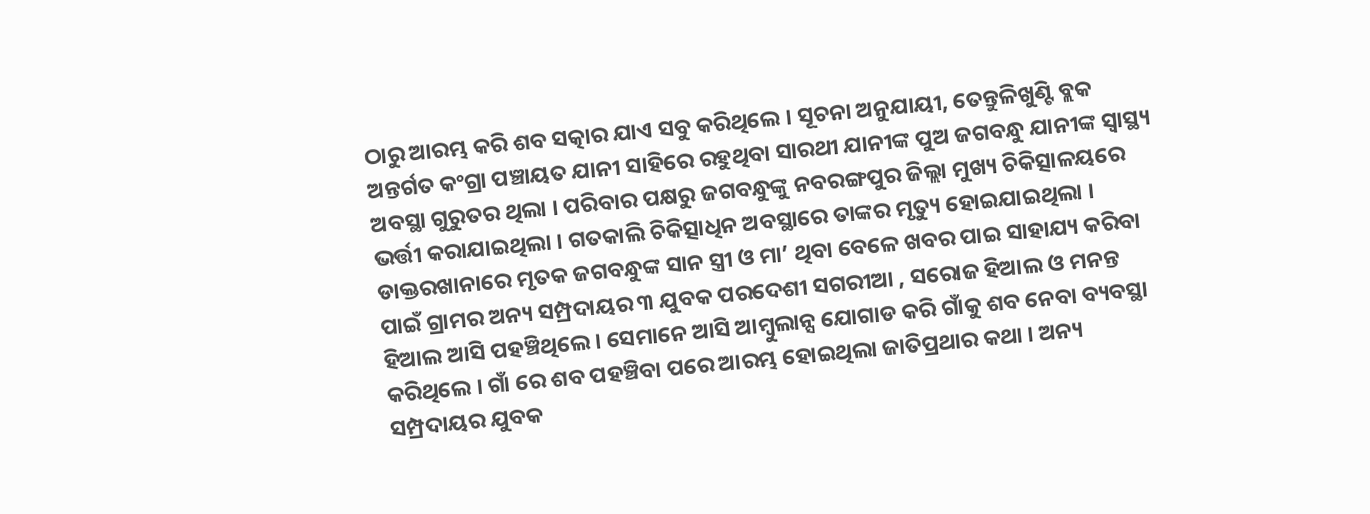ଠାରୁ ଆରମ୍ଭ କରି ଶବ ସତ୍କାର ଯାଏ ସବୁ କରିଥିଲେ । ସୂଚନା ଅନୁଯାୟୀ, ତେନ୍ତୁଳିଖୁଣ୍ଟି ବ୍ଲକ ଅନ୍ତର୍ଗତ କଂଗ୍ରା ପଞ୍ଚାୟତ ଯାନୀ ସାହିରେ ରହୁଥିବା ସାରଥୀ ଯାନୀଙ୍କ ପୁଅ ଜଗବନ୍ଧୁ ଯାନୀଙ୍କ ସ୍ୱାସ୍ଥ୍ୟ ଅବସ୍ଥା ଗୁରୁତର ଥିଲା । ପରିବାର ପକ୍ଷରୁ ଜଗବନ୍ଧୁଙ୍କୁ ନବରଙ୍ଗପୁର ଜିଲ୍ଲା ମୁଖ୍ୟ ଚିକିତ୍ସାଳୟରେ ଭର୍ତ୍ତୀ କରାଯାଇଥିଲା । ଗତକାଲି ଚିକିତ୍ସାଧିନ ଅବସ୍ଥାରେ ତାଙ୍କର ମୃତ୍ୟୁ ହୋଇଯାଇଥିଲା । ଡାକ୍ତରଖାନାରେ ମୃତକ ଜଗବନ୍ଧୁଙ୍କ ସାନ ସ୍ତ୍ରୀ ଓ ମା’ ଥିବା ବେଳେ ଖବର ପାଇ ସାହାଯ୍ୟ କରିବା ପାଇଁ ଗ୍ରାମର ଅନ୍ୟ ସମ୍ପ୍ରଦାୟର ୩ ଯୁବକ ପରଦେଶୀ ସଗରୀଆ , ସରୋଜ ହିଆଲ ଓ ମନନ୍ତ ହିଆଲ ଆସି ପହଞ୍ଚିଥିଲେ । ସେମାନେ ଆସି ଆମ୍ବୁଲାନ୍ସ ଯୋଗାଡ କରି ଗାଁକୁ ଶବ ନେବା ବ୍ୟବସ୍ଥା କରିଥିଲେ । ଗାଁ ରେ ଶବ ପହଞ୍ଚିବା ପରେ ଆରମ୍ଭ ହୋଇଥିଲା ଜାତିପ୍ରଥାର କଥା । ଅନ୍ୟ ସମ୍ପ୍ରଦାୟର ଯୁବକ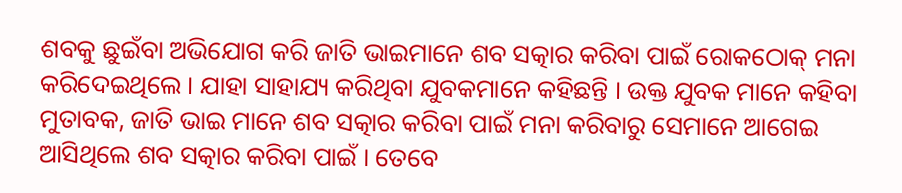ଶବକୁ ଛୁଇଁବା ଅଭିଯୋଗ କରି ଜାତି ଭାଇମାନେ ଶବ ସତ୍କାର କରିବା ପାଇଁ ରୋକଠୋକ୍ ମନା କରିଦେଇଥିଲେ । ଯାହା ସାହାଯ୍ୟ କରିଥିବା ଯୁବକମାନେ କହିଛନ୍ତି । ଉକ୍ତ ଯୁବକ ମାନେ କହିବା ମୁତାବକ, ଜାତି ଭାଇ ମାନେ ଶବ ସତ୍କାର କରିବା ପାଇଁ ମନା କରିବାରୁ ସେମାନେ ଆଗେଇ ଆସିଥିଲେ ଶବ ସତ୍କାର କରିବା ପାଇଁ । ତେବେ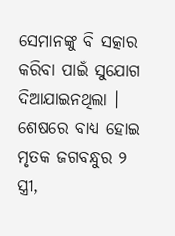ସେମାନଙ୍କୁ ବି ସତ୍କାର କରିବା ପାଇଁ ସୁଯୋଗ ଦିଆଯାଇନଥିଲା । ଶେଷରେ ବାଧ୍ୟ ହୋଇ ମୃତକ ଜଗବନ୍ଧୁର ୨ ସ୍ତ୍ରୀ,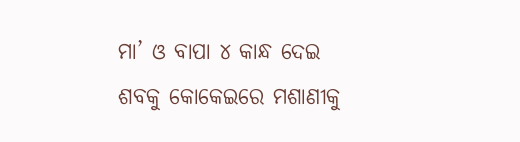ମା’ ଓ ବାପା ୪ କାନ୍ଧ ଦେଇ ଶବକୁ କୋକେଇରେ ମଶାଣୀକୁ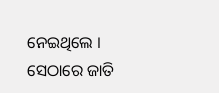ନେଇଥିଲେ । ସେଠାରେ ଜାତି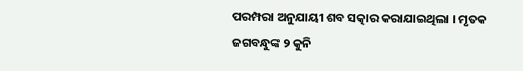ପରମ୍ପରା ଅନୁଯାୟୀ ଶବ ସତ୍କାର କରାଯାଇଥିଲା । ମୃତକ ଜଗବନ୍ଧୁଙ୍କ ୨ କୁନି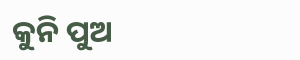କୁନି ପୁଅ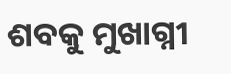ଶବକୁ ମୁଖାଗ୍ନୀ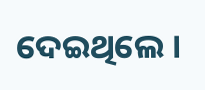ଦେଇଥିଲେ ।